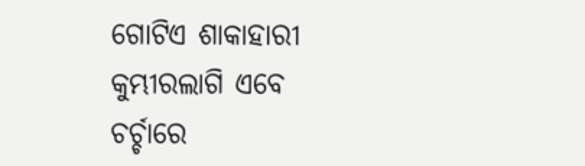ଗୋଟିଏ ଶାକାହାରୀ କୁମ୍ଭୀରଲାଗି ଏବେ ଚର୍ଚ୍ଚାରେ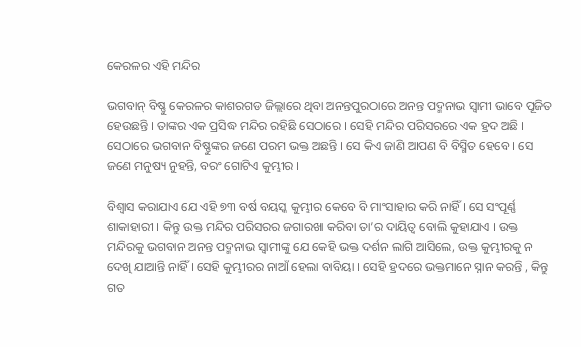କେରଳର ଏହି ମନ୍ଦିର

ଭଗବାନ୍‌ ବିଷ୍ଣୁ କେରଳର କାଶରଗଡ ଜିଲ୍ଲାରେ ଥିବା ଅନନ୍ତପୁରଠାରେ ଅନନ୍ତ ପଦ୍ମନାଭ ସ୍ୱାମୀ ଭାବେ ପୂଜିତ ହେଉଛନ୍ତି । ତାଙ୍କର ଏକ ପ୍ରସିଦ୍ଧ ମନ୍ଦିର ରହିଛି ସେଠାରେ । ସେହି ମନ୍ଦିର ପରିସରରେ ଏକ ହ୍ରଦ ଅଛି । ସେଠାରେ ଭଗବାନ ବିଷ୍ଣୁଙ୍କର ଜଣେ ପରମ ଭକ୍ତ ଅଛନ୍ତି । ସେ କିଏ ଜାଣି ଆପଣ ବି ବିସ୍ମିତ ହେବେ । ସେ ଜଣେ ମନୁଷ୍ୟ ନୁହନ୍ତି, ବରଂ ଗୋଟିଏ କୁମ୍ଭୀର ।

ବିଶ୍ୱାସ କରାଯାଏ ଯେ ଏହି ୭୩ ବର୍ଷ ବୟସ୍କ କୁମ୍ଭୀର କେବେ ବି ମାଂସାହାର କରି ନାହିଁ । ସେ ସଂପୂର୍ଣ୍ଣ ଶାକାହାରୀ । କିନ୍ତୁ ଉକ୍ତ ମନ୍ଦିର ପରିସରର ଜଗାରଖା କରିବା ତା’ର ଦାୟିତ୍ୱ ବୋଲି କୁହାଯାଏ । ଉକ୍ତ ମନ୍ଦିରକୁ ଭଗବାନ ଅନନ୍ତ ପଦ୍ମନାଭ ସ୍ୱାମୀଙ୍କୁ ଯେ କେହି ଭକ୍ତ ଦର୍ଶନ ଲାଗି ଆସିଲେ, ଉକ୍ତ କୁମ୍ଭୀରକୁ ନ ଦେଖି ଯାଆନ୍ତି ନାହିଁ । ସେହି କୁମ୍ଭୀରର ନାଆଁ ହେଲା ବାବିୟା । ସେହି ହ୍ରଦରେ ଭକ୍ତମାନେ ସ୍ନାନ କରନ୍ତି , କିନ୍ତୁ ଗତ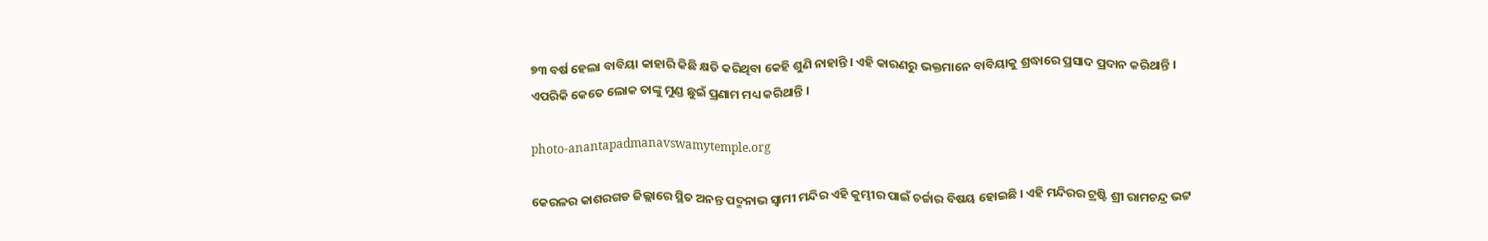୭୩ ବର୍ଷ ହେଲା ବାବିୟା କାହାରି କିଛି କ୍ଷତି କରିଥିବା କେହି ଶୁଣି ନାହାନ୍ତି । ଏହି କାରଣରୁ ଭକ୍ତମାନେ ବାବିୟାକୁ ଶ୍ରଦ୍ଧାରେ ପ୍ରସାଦ ପ୍ରଦାନ କରିଥାନ୍ତି । ଏପରିକି କେତେ ଲୋକ ତାଙ୍କୁ ମୁଣ୍ଡ ଛୁଇଁ ପ୍ରଣାମ ମଧ୍ୟ କରିଥାନ୍ତି ।

photo-anantapadmanavswamytemple.org

କେରଳର କାଶରଗଡ ଜିଲ୍ଲାରେ ସ୍ଥିତ ଅନନ୍ତ ପଦ୍ମନାଭ ସ୍ୱାମୀ ମନ୍ଦିର ଏହି କୁମ୍ଭୀର ପାଇଁ ଚର୍ଚ୍ଚାର ବିଷୟ ହୋଇଛି । ଏହି ମନ୍ଦିରର ଟ୍ରଷ୍ଟି ଶ୍ରୀ ରାମଚନ୍ଦ୍ର ଭଟ୍ଟ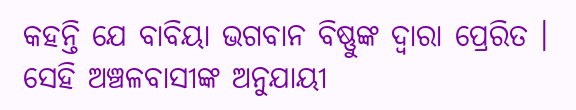କହନ୍ତି ଯେ ବାବିୟା ଭଗବାନ ବିଷ୍ଣୁଙ୍କ ଦ୍ୱାରା ପ୍ରେରିତ । ସେହି ଅଞ୍ଚଳବାସୀଙ୍କ ଅନୁଯାୟୀ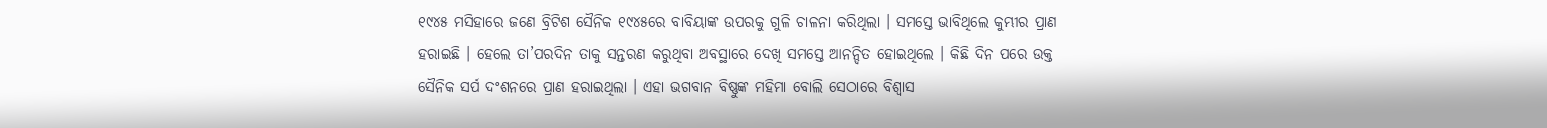୧୯୪୫ ମସିହାରେ ଜଣେ ବ୍ରିଟିଶ ସୈନିକ ୧୯୪୫ରେ ବାବିୟାଙ୍କ ଉପରକୁ ଗୁଳି ଚାଳନା କରିଥିଲା । ସମସ୍ତେ ଭାବିଥିଲେ କୁମ୍ଭୀର ପ୍ରାଣ ହରାଇଛି । ହେଲେ ତା’ପରଦିନ ତାକୁ ସନ୍ତରଣ କରୁଥିବା ଅବସ୍ଥାରେ ଦେଖି ସମସ୍ତେ ଆନନ୍ଦିତ ହୋଇଥିଲେ । କିଛି ଦିନ ପରେ ଉକ୍ତ ସୈନିକ ସର୍ପ ଦଂଶନରେ ପ୍ରାଣ ହରାଇଥିଲା । ଏହା ଭଗବାନ ବିଷ୍ଣୁଙ୍କ ମହିମା ବୋଲି ସେଠାରେ ବିଶ୍ୱାସ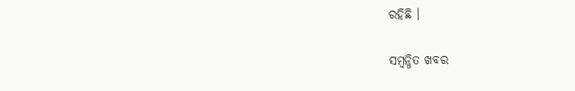ରହିଛି ।

ସମ୍ବନ୍ଧିତ ଖବର